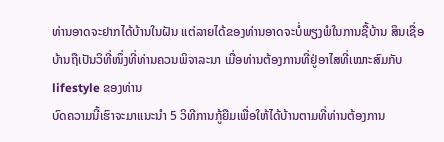ທ່ານອາດຈະຢາກໄດ້ບ້ານໃນຝັນ ແຕ່ລາຍໄດ້ຂອງທ່ານອາດຈະບໍ່ພຽງພໍໃນການຊື້ບ້ານ ສິນເຊື່ອບ້ານຖືເປັນວິທີ່ໜຶ່ງທີ່ທ່ານຄວນພິຈາລະນາ ເມື່ອທ່ານຕ້ອງການທີ່ຢູ່ອາໄສທີ່ເໝາະສົມກັບ lifestyle ຂອງທ່ານ
ບົດຄວາມນີ້ເຮົາຈະມາແນະນຳ 5 ວິທີການກູ້ຍືມເພື່ອໃຫ້ໄດ້ບ້ານຕາມທີ່ທ່ານຕ້ອງການ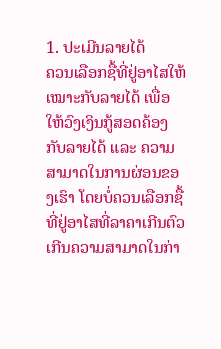1. ປະເມີນລາຍໄດ້
ຄວນເລືອກຊື້ທີ່ຢູ່ອາໄສໃຫ້ເໝາະກັບລາຍໄດ້ ເພື່ອໃຫ້ວົງເງິນກູ້ສອດຄ້ອງກັບລາຍໄດ້ ແລະ ຄວາມສາມາດໃນການຜ່ອນຂອງເຮົາ ໂດຍບໍ່ຄວນເລືອກຊື້ທີ່ຢູ່ອາໄສທີ່ລາຄາເກີນຕົວ ເກີນຄວາມສາມາດໃນກ່າ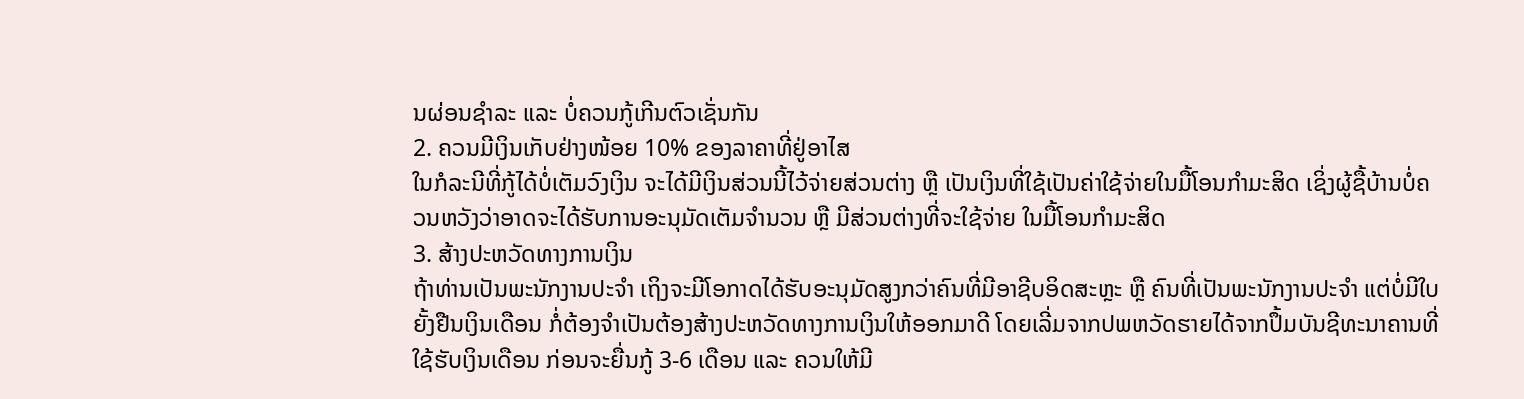ນຜ່ອນຊຳລະ ແລະ ບໍ່ຄວນກູ້ເກີນຕົວເຊັ່ນກັນ
2. ຄວນມີເງິນເກັບຢ່າງໜ້ອຍ 10% ຂອງລາຄາທີ່ຢູ່ອາໄສ
ໃນກໍລະນີທີ່ກູ້ໄດ້ບໍ່ເຕັມວົງເງິນ ຈະໄດ້ມີເງິນສ່ວນນີ້ໄວ້ຈ່າຍສ່ວນຕ່າງ ຫຼື ເປັນເງິນທີ່ໃຊ້ເປັນຄ່າໃຊ້ຈ່າຍໃນມື້ໂອນກຳມະສິດ ເຊິ່ງຜູ້ຊື້ບ້ານບໍ່ຄວນຫວັງວ່າອາດຈະໄດ້ຮັບການອະນຸມັດເຕັມຈຳນວນ ຫຼື ມີສ່ວນຕ່າງທີ່ຈະໃຊ້ຈ່າຍ ໃນມື້ໂອນກຳມະສິດ
3. ສ້າງປະຫວັດທາງການເງິນ
ຖ້າທ່ານເປັນພະນັກງານປະຈຳ ເຖິງຈະມີໂອກາດໄດ້ຮັບອະນຸມັດສູງກວ່າຄົນທີ່ມີອາຊີບອິດສະຫຼະ ຫຼື ຄົນທີ່ເປັນພະນັກງານປະຈຳ ແຕ່ບໍ່ມີໃບຍັ້ງຢືນເງິນເດືອນ ກໍ່ຕ້ອງຈຳເປັນຕ້ອງສ້າງປະຫວັດທາງການເງິນໃຫ້ອອກມາດີ ໂດຍເລີ່ມຈາກປພຫວັດຮາຍໄດ້ຈາກປຶ້ມບັນຊີທະນາຄານທີ່ໃຊ້ຮັບເງິນເດືອນ ກ່ອນຈະຍື່ນກູ້ 3-6 ເດືອນ ແລະ ຄວນໃຫ້ມີ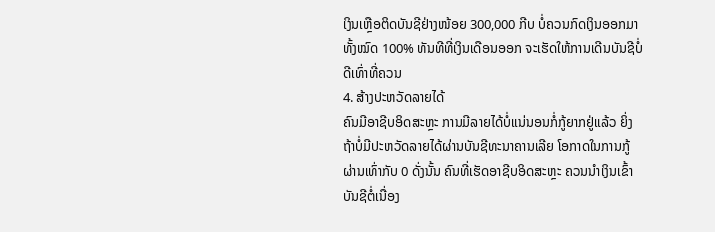ເງິນເຫຼືອຕິດບັນຊີຢ່າງໜ້ອຍ 300,000 ກີບ ບໍ່ຄວນກົດເງິນອອກມາທັ້ງໝົດ 100% ທັນທີທີ່ເງິນເດືອນອອກ ຈະເຮັດໃຫ້ການເດີນບັນຊີບໍ່ດີເທົ່າທີ່ຄວນ
4. ສ້າງປະຫວັດລາຍໄດ້
ຄົນມີອາຊີບອິດສະຫຼະ ການມີລາຍໄດ້ບໍ່ແນ່ນອນກໍ່ກູ້ຍາກຢູ່ແລ້ວ ຍິ່ງຖ້າບໍ່ມີປະຫວັດລາຍໄດ້ຜ່ານບັນຊີທະນາຄານເລີຍ ໂອກາດໃນການກູ້ຜ່ານເທົ່າກັບ 0 ດັ່ງນັ້ນ ຄົນທີ່ເຮັດອາຊີບອິດສະຫຼະ ຄວນນຳເງິນເຂົ້າບັນຊີຕໍ່ເນື່ອງ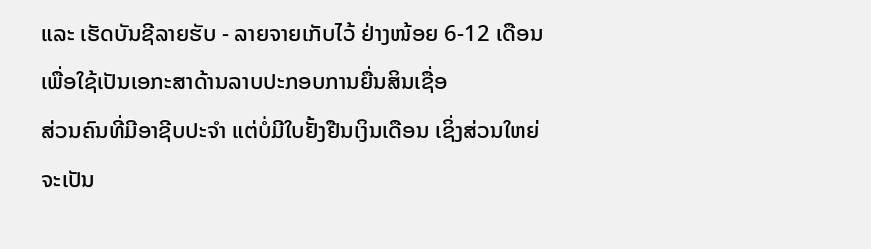ແລະ ເຮັດບັນຊີລາຍຮັບ - ລາຍຈາຍເກັບໄວ້ ຢ່າງໜ້ອຍ 6-12 ເດືອນ ເພື່ອໃຊ້ເປັນເອກະສາດ້ານລາບປະກອບການຍື່ນສິນເຊື່ອ
ສ່ວນຄົນທີ່ມີອາຊີບປະຈຳ ແຕ່ບໍ່ມີໃບຢັ້ງຢືນເງິນເດືອນ ເຊິ່ງສ່ວນໃຫຍ່ຈະເປັນ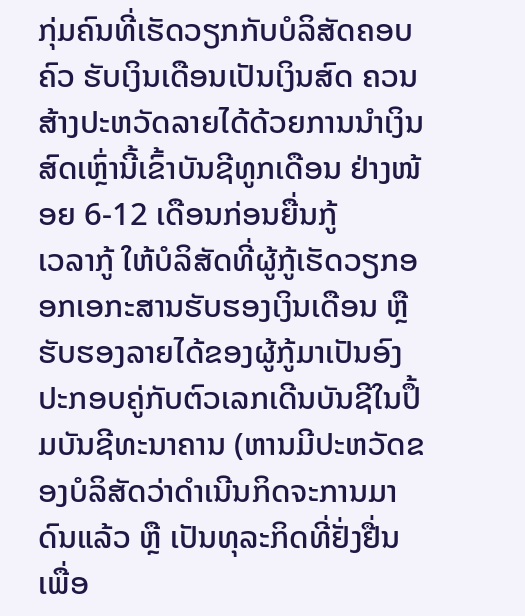ກຸ່ມຄົນທີ່ເຮັດວຽກກັບບໍລິສັດຄອບຄົວ ຮັບເງິນເດືອນເປັນເງິນສົດ ຄວນສ້າງປະຫວັດລາຍໄດ້ດ້ວຍການນຳເງິນສົດເຫຼົ່ານີ້ເຂົ້າບັນຊີທູກເດືອນ ຢ່າງໜ້ອຍ 6-12 ເດືອນກ່ອນຍື່ນກູ້
ເວລາກູ້ ໃຫ້ບໍລິສັດທີ່ຜູ້ກູ້ເຮັດວຽກອອກເອກະສານຮັບຮອງເງິນເດືອນ ຫຼື ຮັບຮອງລາຍໄດ້ຂອງຜູ້ກູ້ມາເປັນອົງປະກອບຄູ່ກັບຕົວເລກເດີນບັນຊີໃນປຶ້ມບັນຊີທະນາຄານ (ຫານມີປະຫວັດຂອງບໍລິສັດວ່າດຳເນີນກິດຈະການມາດົນແລ້ວ ຫຼື ເປັນທຸລະກິດທີ່ຢັ່ງຢື່ນ ເພື່ອ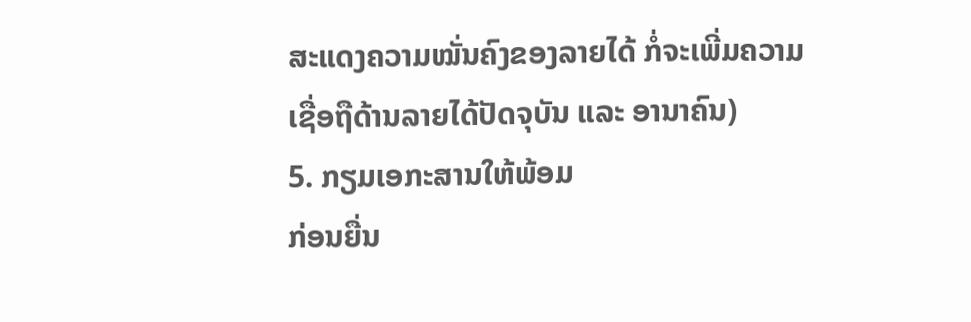ສະແດງຄວາມໝັ່ນຄົງຂອງລາຍໄດ້ ກໍ່ຈະເພີ່ມຄວາມເຊື່ອຖືດ້ານລາຍໄດ້ປັດຈຸບັນ ແລະ ອານາຄົນ)
5. ກຽມເອກະສານໃຫ້ພ້ອມ
ກ່ອນຍື່ນ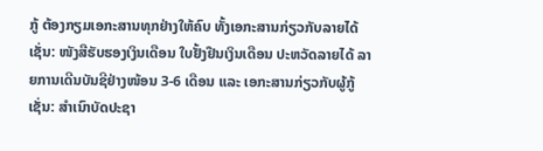ກູ້ ຕ້ອງກຽມເອກະສານທຸກຢ່າງໃຫ້ຄົບ ທັ້ງເອກະສານກ່ຽວກັບລາຍໄດ້ເຊັ່ນ: ໜັງສືຮັບຮອງເງິນເດືອນ ໃບຢັ້ງຢືນເງິນເດືອນ ປະຫວັດລາຍໄດ້ ລາຍການເດີນບັນຊີຢ່າງໜ້ອນ 3-6 ເດືອນ ແລະ ເອກະສານກ່ຽວກັບຜູ້ກູ້ເຊັ່ນ: ສຳເນົາບັດປະຊາ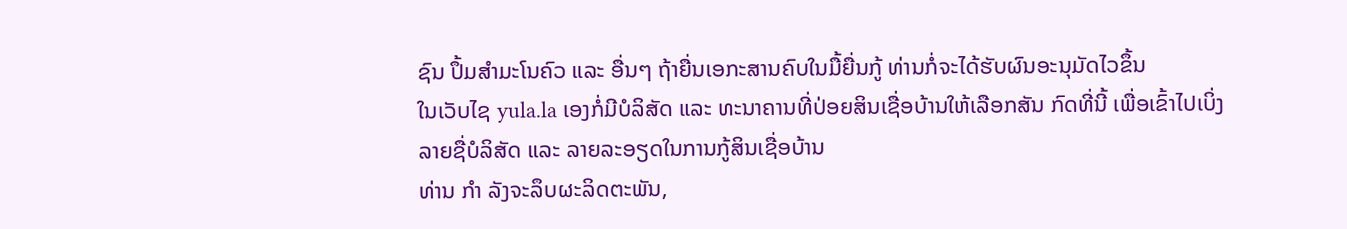ຊົນ ປຶ້ມສຳມະໂນຄົວ ແລະ ອື່ນໆ ຖ້າຍື່ນເອກະສານຄົບໃນມື້ຍື່ນກູ້ ທ່ານກໍ່ຈະໄດ້ຮັບຜົນອະນຸມັດໄວຂຶ້ນ
ໃນເວັບໄຊ yula.la ເອງກໍ່ມີບໍລິສັດ ແລະ ທະນາຄານທີ່ປ່ອຍສິນເຊື່ອບ້ານໃຫ້ເລືອກສັນ ກົດທີ່ນີ້ ເພື່ອເຂົ້າໄປເບິ່ງລາຍຊື່ບໍລິສັດ ແລະ ລາຍລະອຽດໃນການກູ້ສິນເຊື່ອບ້ານ
ທ່ານ ກຳ ລັງຈະລຶບຜະລິດຕະພັນ,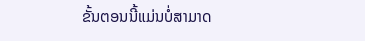ຂັ້ນຕອນນີ້ແມ່ນບໍ່ສາມາດ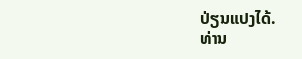ປ່ຽນແປງໄດ້.
ທ່ານ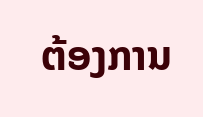ຕ້ອງການ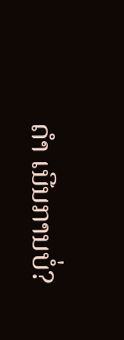ດຳ ເນີນການບໍ່?